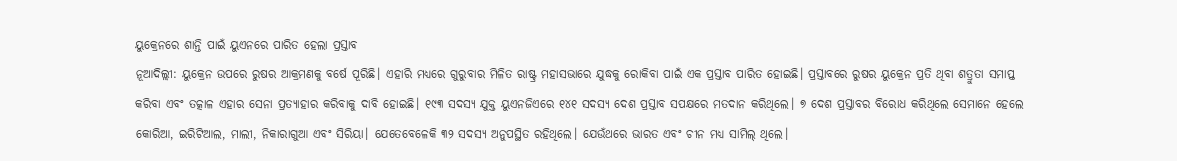ୟୁକ୍ରେନରେ ଶାନ୍ତି ପାଇଁ ୟୁଏନରେ ପାରିତ ହେଲା ପ୍ରସ୍ତାବ
ନୂଆଦିଲ୍ଲୀ: ୟୁକ୍ରେନ ଉପରେ ରୁଷର ଆକ୍ରମଣକୁ ବର୍ଷେ ପୂରିଛି। ଏହାରି ମଧ୍ୟରେ ଗୁରୁବାର ମିଳିତ ରାଷ୍ଟ୍ର ମହାସଭାରେ ଯୁଦ୍ଧକୁ ରୋକିବା ପାଇଁ ଏକ ପ୍ରସ୍ତାବ ପାରିତ ହୋଇଛି। ପ୍ରସ୍ତାବରେ ରୁଷର ୟୁକ୍ରେନ ପ୍ରତି ଥିବା ଶତ୍ରୁତା ସମାପ୍ତ କରିବା ଏବଂ ତତ୍କାଳ ଏହାର ସେନା ପ୍ରତ୍ୟାହାର କରିବାକୁ ଦାବି ହୋଇଛି। ୧୯୩ ସଦସ୍ୟ ଯୁକ୍ତ ୟୁଏନଜିଏରେ ୧୪୧ ସଦସ୍ୟ ଦେଶ ପ୍ରସ୍ତାବ ସପକ୍ଷରେ ମତଦାନ କରିଥିଲେ। ୭ ଦେଶ ପ୍ରସ୍ତାବର ବିରୋଧ କରିଥିଲେ ସେମାନେ ହେଲେ କୋରିଆ, ଇରିଟିଆଲ, ମାଲୀ, ନିକାରାଗୁଆ ଏବଂ ସିରିୟା। ଯେତେବେଳେକି ୩୨ ସଦସ୍ୟ ଅନୁପସ୍ଥିତ ରହିଥିଲେ। ଯେଉଁଥରେ ଭାରତ ଏବଂ ଚୀନ ମଧ୍ୟ ସାମିଲ୍ ଥିଲେ।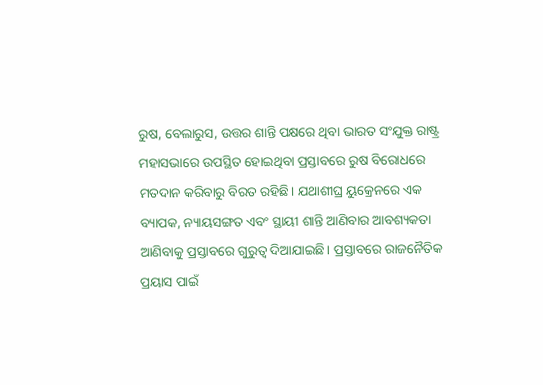ରୁଷ, ବେଲାରୁସ, ଉତ୍ତର ଶାନ୍ତି ପକ୍ଷରେ ଥିବା ଭାରତ ସଂଯୁକ୍ତ ରାଷ୍ଟ୍ର ମହାସଭାରେ ଉପସ୍ଥିତ ହୋଇଥିବା ପ୍ରସ୍ତାବରେ ରୁଷ ବିରୋଧରେ ମତଦାନ କରିବାରୁ ବିରତ ରହିଛି। ଯଥାଶୀଘ୍ର ୟୁକ୍ରେନରେ ଏକ ବ୍ୟାପକ, ନ୍ୟାୟସଙ୍ଗତ ଏବଂ ସ୍ଥାୟୀ ଶାନ୍ତି ଆଣିବାର ଆବଶ୍ୟକତା ଆଣିବାକୁ ପ୍ରସ୍ତାବରେ ଗୁରୁତ୍ୱ ଦିଆଯାଇଛି। ପ୍ରସ୍ତାବରେ ରାଜନୈତିକ ପ୍ରୟାସ ପାଇଁ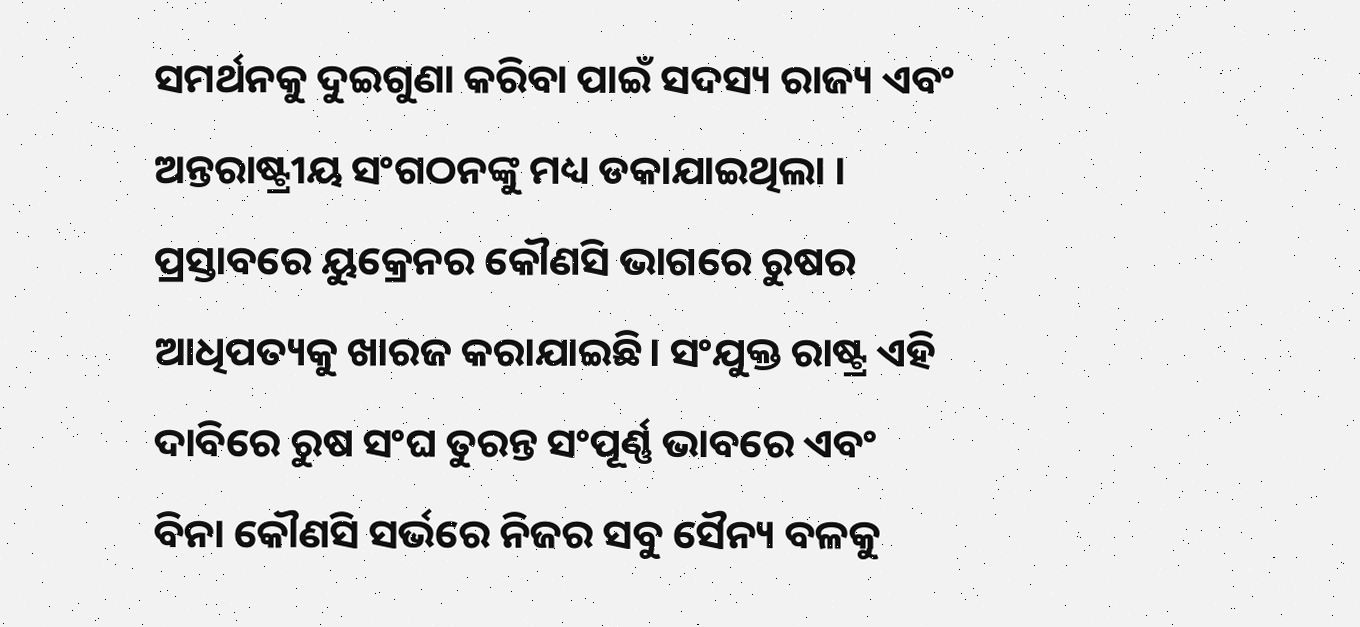ସମର୍ଥନକୁ ଦୁଇଗୁଣା କରିବା ପାଇଁ ସଦସ୍ୟ ରାଜ୍ୟ ଏବଂ ଅନ୍ତରାଷ୍ଟ୍ରୀୟ ସଂଗଠନଙ୍କୁ ମଧ୍ୟ ଡକାଯାଇଥିଲା ।
ପ୍ରସ୍ତାବରେ ୟୁକ୍ରେନର କୌଣସି ଭାଗରେ ରୁଷର ଆଧିପତ୍ୟକୁ ଖାରଜ କରାଯାଇଛି। ସଂଯୁକ୍ତ ରାଷ୍ଟ୍ର ଏହି ଦାବିରେ ରୁଷ ସଂଘ ତୁରନ୍ତ ସଂପୂର୍ଣ୍ଣ ଭାବରେ ଏବଂ ବିନା କୌଣସି ସର୍ଭରେ ନିଜର ସବୁ ସୈନ୍ୟ ବଳକୁ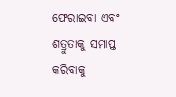ଫେରାଇବା ଏବଂ ଶତ୍ରୁତାକୁ ସମାପ୍ତ କରିବାକୁ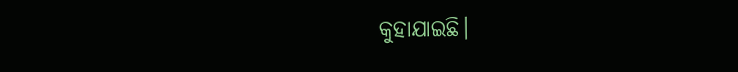କୁହାଯାଇଛି।